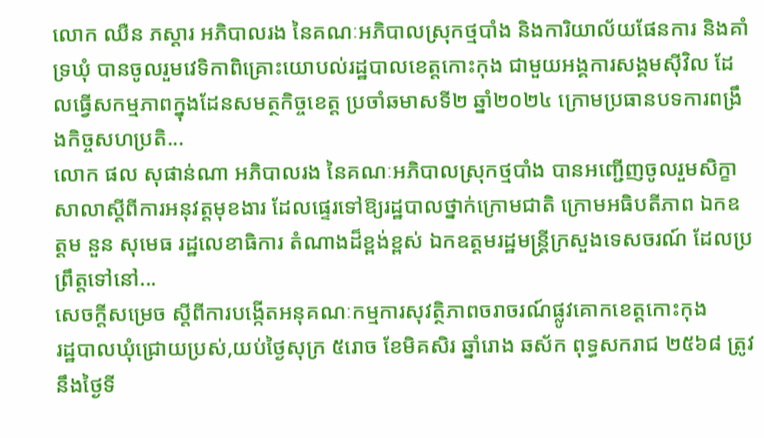លោក ឈឺន ភស្ដារ អភិបាលរង នៃគណៈអភិបាលស្រុកថ្មបាំង និងការិយាល័យផែនការ និងគាំទ្រឃុំ បានចូលរួមវេទិកាពិគ្រោះយោបល់រដ្ឋបាលខេត្តកោះកុង ជាមួយអង្គការសង្គមស៊ីវិល ដែលធ្វើសកម្មភាពក្នុងដែនសមត្ថកិច្ចខេត្ត ប្រចាំឆមាសទី២ ឆ្នាំ២០២៤ ក្រោមប្រធានបទការពង្រឹងកិច្ចសហប្រតិ...
លោក ផល សុផាន់ណា អភិបាលរង នៃគណៈអភិបាលស្រុកថ្មបាំង បានអញ្ជើញចូលរួមសិក្ខាសាលាស្ដីពីការអនុវត្តមុខងារ ដែលផ្ទេរទៅឱ្យរដ្ឋបាលថ្នាក់ក្រោមជាតិ ក្រោមអធិបតីភាព ឯកឧត្តម នួន សុមេធ រដ្ឋលេខាធិការ តំណាងដ៏ខ្ពង់ខ្ពស់ ឯកឧត្តមរដ្ឋមន្រ្តីក្រសួងទេសចរណ៍ ដែលប្រព្រឹត្តទៅនៅ...
សេចក្តីសម្រេច ស្តីពីការបង្កើតអនុគណៈកម្មការសុវត្ថិភាពចរាចរណ៍ផ្លូវគោកខេត្តកោះកុង
រដ្ឋបាលឃុំជ្រោយប្រស់,យប់ថ្ងៃសុក្រ ៥រោច ខែមិគសិរ ឆ្នាំរោង ឆស័ក ពុទ្ធសករាជ ២៥៦៨ ត្រូវនឹងថ្ងៃទី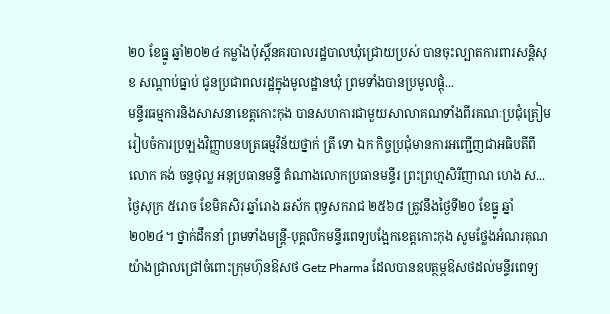២០ ខែធ្នូ ឆ្នាំ២០២៤ កម្លាំងប៉ុស្តិ៍នគរបាលរដ្ឋបាលឃុំជ្រោយប្រស់ បានចុះល្បាតការពារសន្តិសុខ សណ្តាប់ធ្នាប់ ជូនប្រជាពលរដ្ឋក្នុងមូលដ្ឋានឃុំ ព្រមទាំងបានប្រមូលផ្តុំ...
មន្ទីរធម្មការនិងសាសនាខេត្តកោះកុង បានសហការជាមួយសាលាគណទាំងពីរគណៈប្រជុំត្រៀមរៀបចំការប្រឡងវិញ្ញាបនបត្រធម្មវិន័យថ្នាក់ ត្រី ទោ ឯក កិច្ចប្រជុំមានការអញ្ជេីញជាអធិបតីពីលោក គង់ ចន្ទថុល្ល អនុប្រធានមន្ទី តំណាងលោកប្រធានមន្ទីរ ព្រះព្រហ្មសិរីញាណ ហេង ស...
ថ្ងៃសុក្រ ៥រោច ខែមិគសិរ ឆ្នាំរោង ឆស័ក ពុទ្ធសករាជ ២៥៦៨ ត្រូវនឹងថ្ងៃទី២០ ខែធ្នូ ឆ្នាំ២០២៤។ ថ្នាក់ដឹកនាំ ព្រមទាំងមន្ត្រី-បុគ្គលិកមន្ទីរពេទ្យបង្អែកខេត្តកោះកុង សូមថ្លែងអំណរគុណយ៉ាងជ្រាលជ្រៅចំពោះក្រុមហ៊ុនឱសថ Getz Pharma ដែលបានឧបត្ថម្ភឱសថដល់មន្ទីរពេទ្យ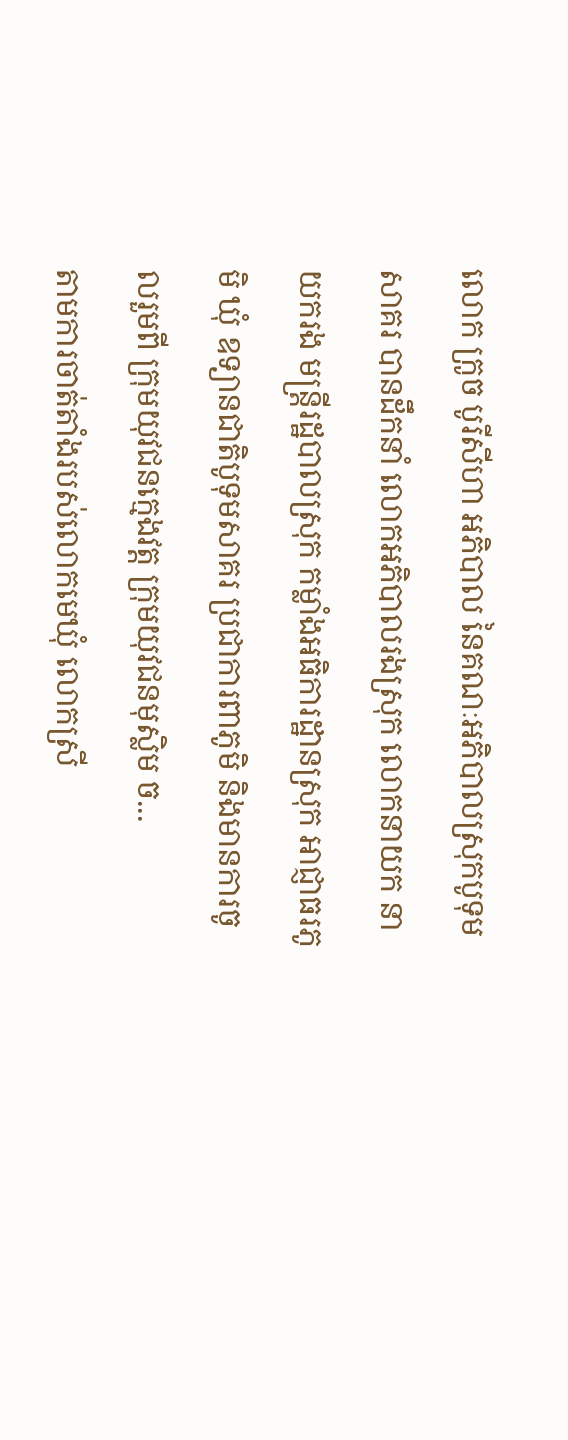លោក ក្រូច បូរីសីហា អភិបាល នៃគណៈអភិបាលស្រុកបូទុមសាគរ បានដឹកនាំ លោកអភិបាលរងស្រុក លោកនាយក នាយករង មន្ត្រីរដ្ឋបាលស្រុក កម្លាំងអធិការដ្ឋានស្រុក អាជ្ញាធរភូមិ ឃុំ ឧទ្យានជាតិបូទុមសាគរ ប្រជាការពាភូមិ និងមានការចូលរួមពី ក្រុមយុវជនក្មេងវត្ត ក្រុមយុវជនមុស្លិម ច...
តាមការចាត់តាំងរបស់លោកមេឃុំ លោកស្រី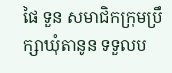ផៃ ទួន សមាជិកក្រុមប្រឹក្សាឃុំតានូន ទទួលប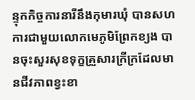ន្ទុកកិច្ចការនារីនឹងកុមារឃុំ បានសហការជាមួយលោកមេភូមិព្រែកខ្យង បានចុះសួរសុខទុក្ខគ្រួសារក្រីក្រដែលមានជីវភាពខ្វះខា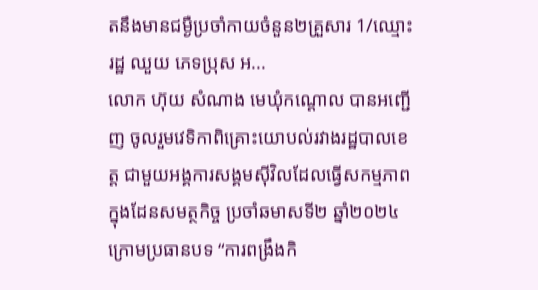តនឹងមានជម្ងឺប្រចាំកាយចំនួន២គ្រួសារ 1/ឈ្មោះ រដ្ឋ ឈួយ ភេទប្រុស អ...
លោក ហ៊ុយ សំណាង មេឃុំកណ្តោល បានអញ្ជើញ ចូលរួមវេទិកាពិគ្រោះយោបល់រវាងរដ្ឋបាលខេត្ត ជាមួយអង្គការសង្គមសុីវិលដែលធ្វើសកម្មភាពក្នុងដែនសមត្ថកិច្ច ប្រចាំឆមាសទី២ ឆ្នាំ២០២៤ ក្រោមប្រធានបទ “ការពង្រឹងកិ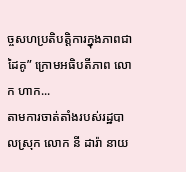ច្ចសហប្រតិបត្តិការក្នុងភាពជាដៃគូ” ក្រោមអធិបតីភាព លោក ហាក...
តាមការចាត់តាំងរបស់រដ្ឋបាលស្រុក លោក នី ដារ៉ា នាយ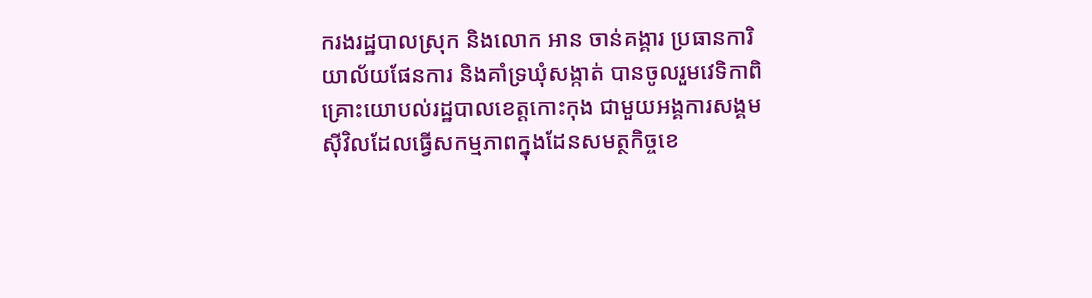ករងរដ្ឋបាលស្រុក និងលោក អាន ចាន់គង្គារ ប្រធានការិយាល័យផែនការ និងគាំទ្រឃុំសង្កាត់ បានចូលរួមវេទិកាពិគ្រោះយោបល់រដ្ឋបាលខេត្តកោះកុង ជាមួយអង្គការសង្គមសុីវិលដែលធ្វើសកម្មភាពក្នុងដែនសមត្ថកិច្ចខេ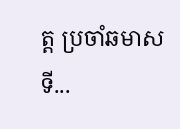ត្ត ប្រចាំឆមាសទី...